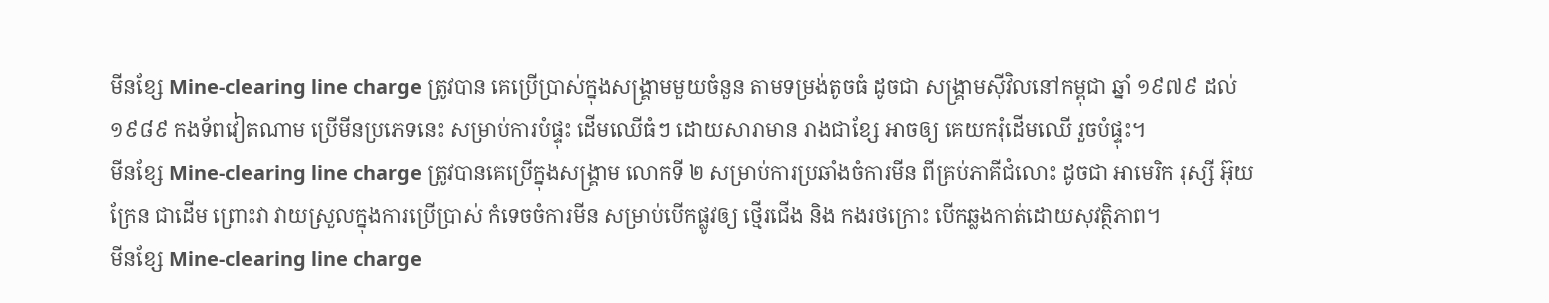មីនខ្សែ Mine-clearing line charge ត្រូវបាន គេប្រើប្រាស់ក្នុងសង្រ្គាមមួយចំនួន តាមទម្រង់តូចធំ ដូចជា សង្រ្គាមស៊ីវិលនៅកម្ពុជា ឆ្នាំ ១៩៧៩ ដល់ ១៩៨៩ កងទ័ពវៀតណាម ប្រើមីនប្រភេទនេះ សម្រាប់ការបំផ្ទុះ ដើមឈើធំៗ ដោយសារាមាន រាងជាខ្សែ អាចឲ្យ គេយករុំដើមឈើ រួចបំផ្ទុះ។
មីនខ្សែ Mine-clearing line charge ត្រូវបានគេប្រើក្នុងសង្រ្គាម លោកទី ២ សម្រាប់ការប្រឆាំងចំការមីន ពីគ្រប់ភាគីជំលោះ ដូចជា អាមេរិក រុស្សី អ៊ុយក្រែន ជាដើម ព្រោះវា វាយស្រួលក្នុងការប្រើប្រាស់ កំទេចចំការមីន សម្រាប់បើកផ្លូវឲ្យ ថ្មើរជើង និង កងរថក្រោះ បើកឆ្លងកាត់ដោយសុវត្ថិភាព។
មីនខ្សែ Mine-clearing line charge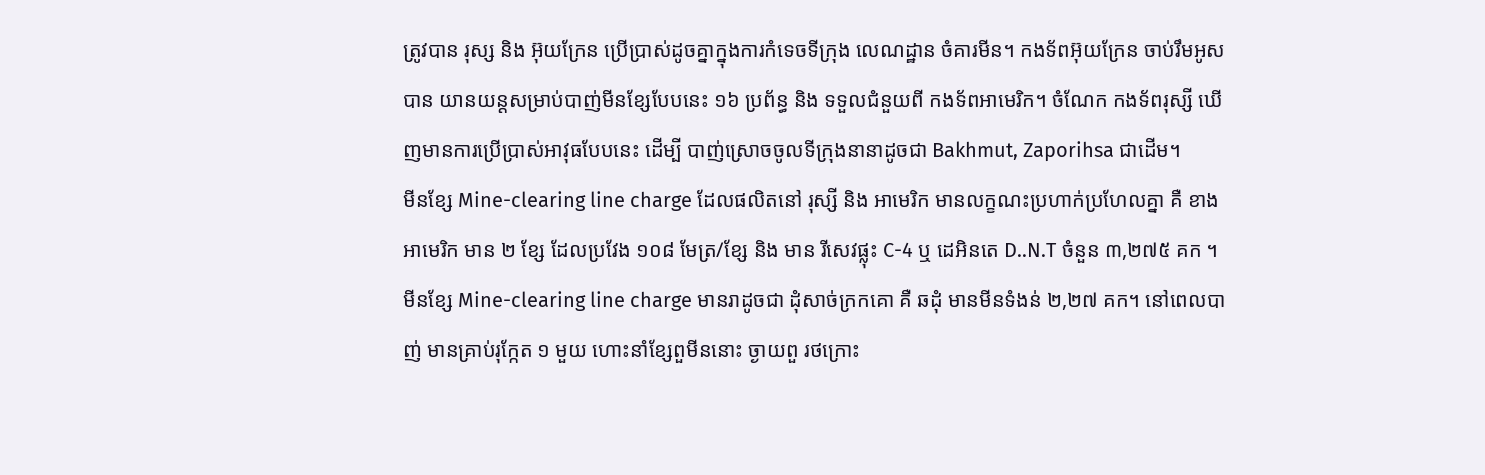ត្រូវបាន រុស្ស និង អ៊ុយក្រែន ប្រើប្រាស់ដូចគ្នាក្នុងការកំទេចទីក្រុង លេណដ្ឋាន ចំគារមីន។ កងទ័ពអ៊ុយក្រែន ចាប់រឹមអូសបាន យានយន្តសម្រាប់បាញ់មីនខ្សែបែបនេះ ១៦ ប្រព័ន្ធ និង ទទួលជំនួយពី កងទ័ពអាមេរិក។ ចំណែក កងទ័ពរុស្សី ឃើញមានការប្រើប្រាស់អាវុធបែបនេះ ដើម្បី បាញ់ស្រោចចូលទីក្រុងនានាដូចជា Bakhmut, Zaporihsa ជាដើម។
មីនខ្សែ Mine-clearing line charge ដែលផលិតនៅ រុស្សី និង អាមេរិក មានលក្ខណះប្រហាក់ប្រហែលគ្នា គឺ ខាងអាមេរិក មាន ២ ខ្សែ ដែលប្រវែង ១០៨ មែត្រ/ខ្សែ និង មាន រីសេវផ្លុះ C-4 ឬ ដេអិនតេ D..N.T ចំនួន ៣,២៧៥ គក ។ មីនខ្សែ Mine-clearing line charge មានរាដូចជា ដុំសាច់ក្រកគោ គឺ ឆដុំ មានមីនទំងន់ ២,២៧ គក។ នៅពេលបាញ់ មានគ្រាប់រុក្កែត ១ មួយ ហោះនាំខ្សែពួមីននោះ ច្ងាយពួ រថក្រោះ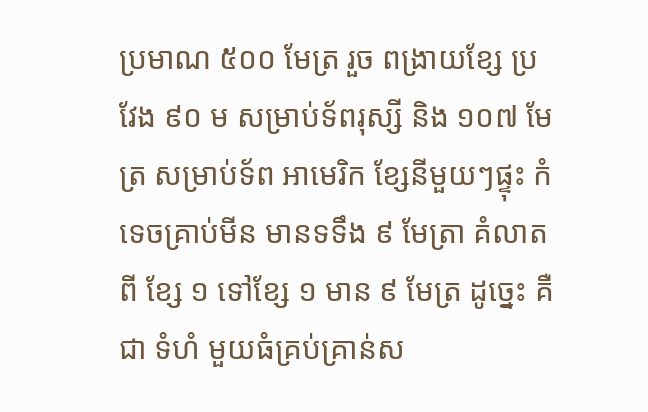ប្រមាណ ៥០០ មែត្រ រួច ពង្រាយខ្សែ ប្រវែង ៩០ ម សម្រាប់ទ័ពរុស្សី និង ១០៧ មែត្រ សម្រាប់ទ័ព អាមេរិក ខ្សែនីមួយៗផ្ទុះ កំទេចគ្រាប់មីន មានទទឹង ៩ មែត្រា គំលាតពី ខ្សែ ១ ទៅខ្សែ ១ មាន ៩ មែត្រ ដូច្នេះ គឺជា ទំហំ មួយធំគ្រប់គ្រាន់ស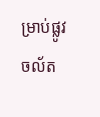ម្រាប់ផ្លូវចល័ត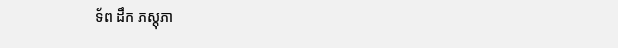ទ័ព ដឹក ភស្តុភា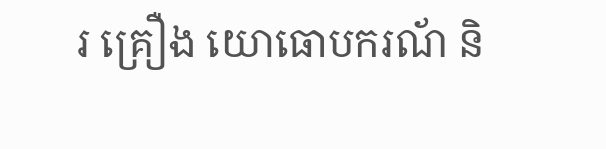រ គ្រឿង យោធោបករណ័ និ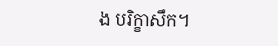ង បរិក្ខាសឹក។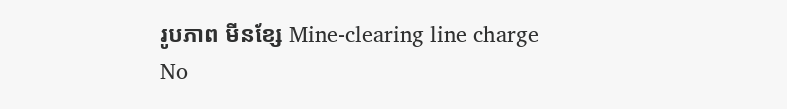រូបភាព មីនខ្សែ Mine-clearing line charge
No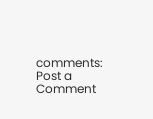comments:
Post a Comment